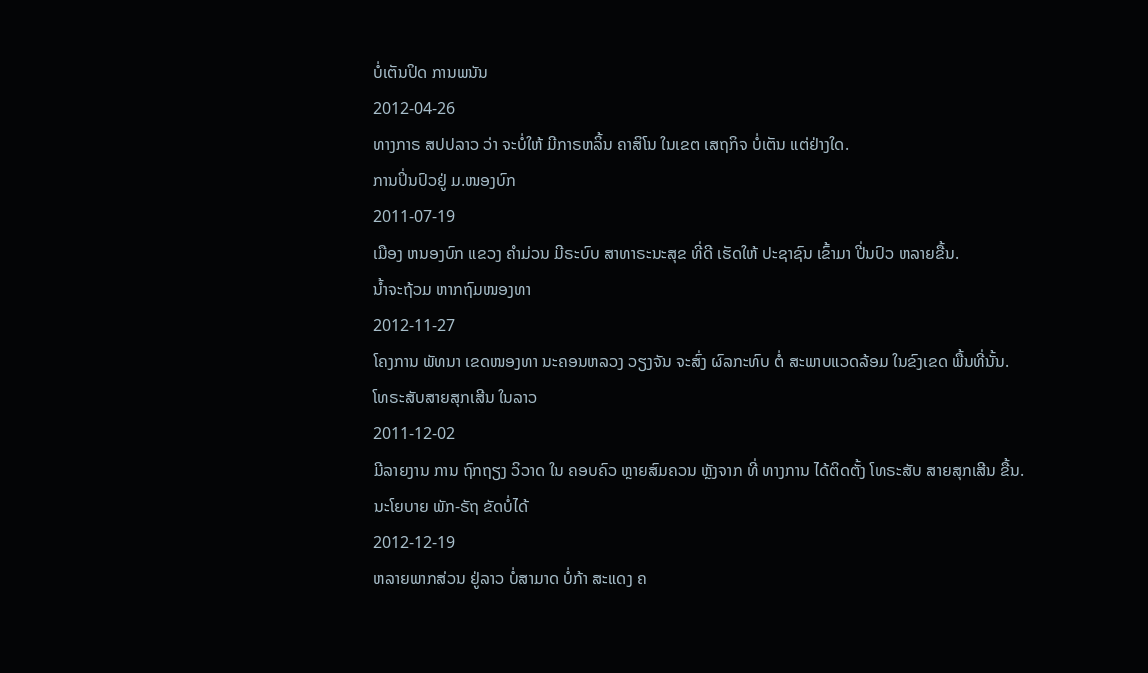ບໍ່ເຕັນປິດ ການພນັນ
2012-04-26
ທາງກາຣ ສປປລາວ ວ່າ ຈະບໍ່ໃຫ້ ມີກາຣຫລິ້ນ ຄາສິໂນ ໃນເຂຕ ເສຖກິຈ ບໍ່ເຕັນ ແຕ່ຢ່າງໃດ.
ການປິ່ນປົວຢູ່ ມ.ໜອງບົກ
2011-07-19
ເມືອງ ຫນອງບົກ ແຂວງ ຄໍາມ່ວນ ມີຣະບົບ ສາທາຣະນະສຸຂ ທີ່ດີ ເຮັດໃຫ້ ປະຊາຊົນ ເຂົ້າມາ ປີ່ນປົວ ຫລາຍຂື້ນ.
ນໍ້າຈະຖ້ວມ ຫາກຖົມໜອງທາ
2012-11-27
ໂຄງການ ພັທນາ ເຂດໜອງທາ ນະຄອນຫລວງ ວຽງຈັນ ຈະສົ່ງ ຜົລກະທົບ ຕໍ່ ສະພາບແວດລ້ອມ ໃນຂົງເຂດ ພື້ນທີ່ນັ້ນ.
ໂທຣະສັບສາຍສຸກເສີນ ໃນລາວ
2011-12-02
ມີລາຍງານ ການ ຖົກຖຽງ ວິວາດ ໃນ ຄອບຄົວ ຫຼາຍສົມຄວນ ຫຼັງຈາກ ທີ່ ທາງການ ໄດ້ຕິດຕັ້ງ ໂທຣະສັບ ສາຍສຸກເສີນ ຂື້ນ.
ນະໂຍບາຍ ພັກ-ຣັຖ ຂັດບໍ່ໄດ້
2012-12-19
ຫລາຍພາກສ່ວນ ຢູ່ລາວ ບໍ່ສາມາດ ບໍ່ກ້າ ສະແດງ ຄ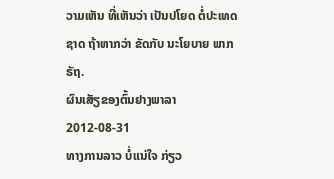ວາມເຫັນ ທີ່ເຫັນວ່າ ເປັນປໂຍດ ຕໍ່ປະເທດຊາດ ຖ້າຫາກວ່າ ຂັດກັບ ນະໂຍບາຍ ພາກຣັຖ.
ຜົນເສັຽຂອງຕົ້ນຢາງພາລາ
2012-08-31
ທາງການລາວ ບໍ່ແນ່ໃຈ ກ່ຽວ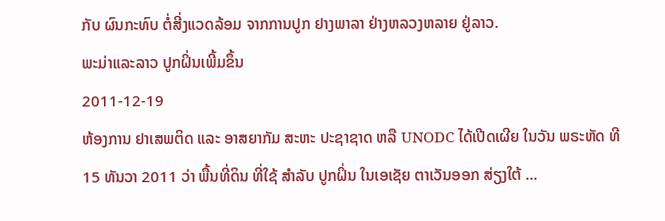ກັບ ຜົນກະທົບ ຕໍ່ສີ່ງແວດລ້ອມ ຈາກການປູກ ຢາງພາລາ ຢ່າງຫລວງຫລາຍ ຢູ່ລາວ.
ພະມ່າແລະລາວ ປູກຝິ່ນເພີ້ມຂຶ້ນ
2011-12-19
ຫ້ອງການ ຢາເສພຕິດ ແລະ ອາສຍາກັມ ສະຫະ ປະຊາຊາດ ຫລື UNODC ໄດ້ເປີດເຜີຍ ໃນວັນ ພຣະຫັດ ທີ 15 ທັນວາ 2011 ວ່າ ພື້ນທີ່ດິນ ທີ່ໃຊ້ ສໍາລັບ ປູກຝິ່ນ ໃນເອເຊັຍ ຕາເວັນອອກ ສ່ຽງໃຕ້ ...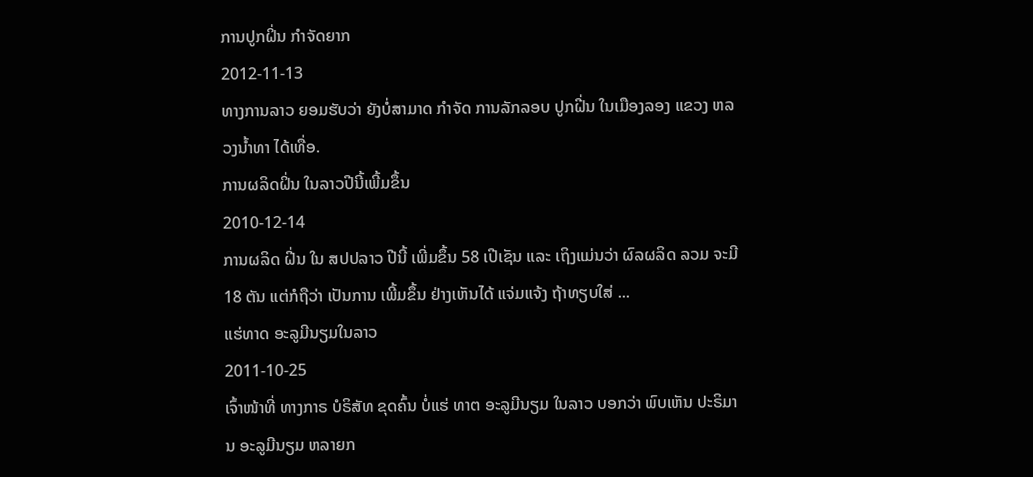ການປູກຝິ່ນ ກໍາຈັດຍາກ
2012-11-13
ທາງການລາວ ຍອມຮັບວ່າ ຍັງບໍ່ສາມາດ ກໍາຈັດ ການລັກລອບ ປູກຝີ່ນ ໃນເມືອງລອງ ແຂວງ ຫລວງນໍ້າທາ ໄດ້ເທື່ອ.
ການຜລິດຝິ່ນ ໃນລາວປີນີ້ເພີ້ມຂຶ້ນ
2010-12-14
ການຜລິດ ຝີ່ນ ໃນ ສປປລາວ ປີນີ້ ເພີ່ມຂຶ້ນ 58 ເປີເຊັນ ແລະ ເຖິງແມ່ນວ່າ ຜົລຜລິດ ລວມ ຈະມີ 18 ຕັນ ແຕ່ກໍຖືວ່າ ເປັນການ ເພີ້ມຂຶ້ນ ຢ່າງເຫັນໄດ້ ແຈ່ມແຈ້ງ ຖ້າທຽບໃສ່ ...
ແຮ່ທາດ ອະລູມີນຽມໃນລາວ
2011-10-25
ເຈົ້າໜ້າທີ່ ທາງກາຣ ບໍຣິສັທ ຂຸດຄົ້ນ ບໍ່ແຮ່ ທາຕ ອະລູມີນຽມ ໃນລາວ ບອກວ່າ ພົບເຫັນ ປະຣິມານ ອະລູມີນຽມ ຫລາຍກ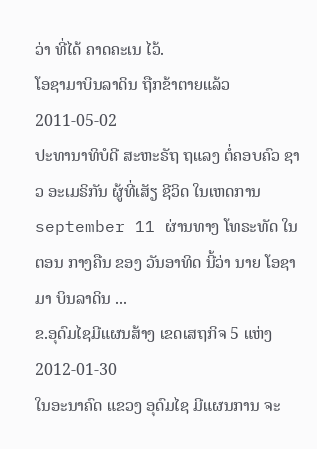ວ່າ ທີ່ໄດ້ ຄາດຄະເນ ໄວ້.
ໂອຊາມາບິນລາດິນ ຖືກຂ້າຕາຍແລ້ວ
2011-05-02
ປະທານາທິບໍດີ ສະຫະຣັຖ ຖແລງ ຕໍ່ຄອບຄົວ ຊາວ ອະເມຣິກັນ ຜູ້ທີ່ເສັຽ ຊີວິດ ໃນເຫດການ september 11 ຜ່ານທາງ ໂທຣະທັດ ໃນຕອນ ກາງຄືນ ຂອງ ວັນອາທິດ ນີ້ວ່າ ນາຍ ໂອຊາມາ ບິນລາດິນ ...
ຂ.ອຸດົມໄຊມີແຜນສ້າງ ເຂດເສຖກິຈ 5 ແຫ່ງ
2012-01-30
ໃນອະນາຄົດ ແຂວງ ອຸດົມໄຊ ມີແຜນການ ຈະ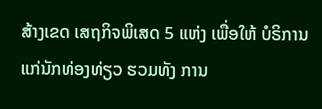ສ້າງເຂດ ເສຖກິຈພິເສດ 5 ແຫ່ງ ເພື່ອໃຫ້ ບໍຣິການ ແກ່ນັກທ່ອງທ່ຽວ ຮວມທັງ ການ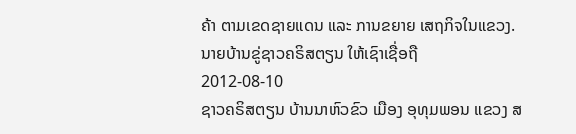ຄ້າ ຕາມເຂດຊາຍແດນ ແລະ ການຂຍາຍ ເສຖກິຈໃນແຂວງ.
ນາຍບ້ານຂູ່ຊາວຄຣິສຕຽນ ໃຫ້ເຊົາເຊື່ອຖື
2012-08-10
ຊາວຄຣິສຕຽນ ບ້ານນາຫົວຂົວ ເມືອງ ອຸທຸມພອນ ແຂວງ ສ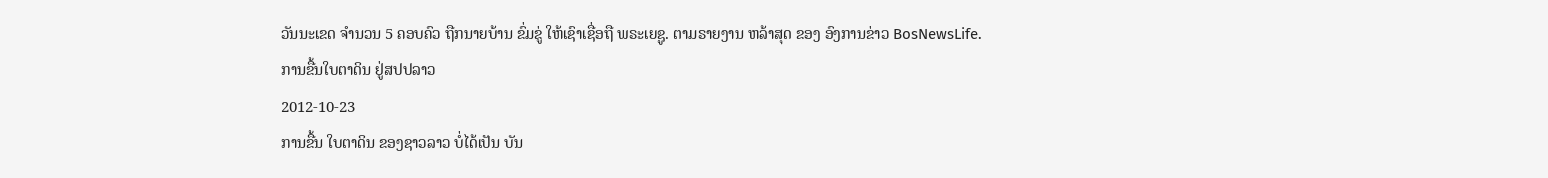ວັນນະເຂດ ຈໍານວນ 5 ຄອບຄົວ ຖືກນາຍບ້ານ ຂົ່ມຂູ່ ໃຫ້ເຊົາເຊື່ອຖື ພຣະເຍຊູ. ຕາມຣາຍງານ ຫລ້າສຸດ ຂອງ ອົງການຂ່າວ BosNewsLife.
ການຂື້ນໃບຕາດິນ ຢູ່ສປປລາວ
2012-10-23
ການຂື້ນ ໃບຕາດິນ ຂອງຊາວລາວ ບໍ່ໄດ້ເປັນ ບັນ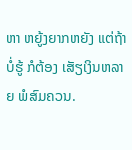ຫາ ຫຍູ້ງຍາກຫຍັງ ແຕ່ຖ້າບໍ່ຮູ້ ກໍຕ້ອງ ເສັຽເງິນຫລາຍ ພໍສົມຄວນ.